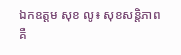ឯកឧត្តម សុខ លូ៖ សុខសន្តិភាព គឺ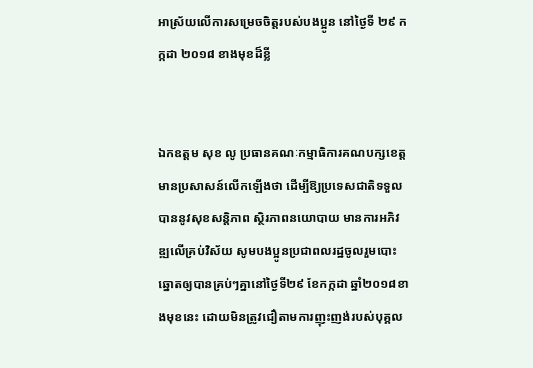អាស្រ័យលើការសម្រេចចិត្តរបស់បងប្អូន នៅថ្ងៃទី ២៩ កក្កដា ២០១៨ ខាងមុខដ៏ខ្លី


ឯកឧត្តម សុខ លូ ប្រធានគណៈកម្មាធិការគណបក្សខេត្ត មានប្រសាសន៍លើកឡើងថា ដើម្បីឱ្យប្រទេសជាតិទទួលបាននូវសុខសន្តិភាព ស្ថិរភាពនយោបាយ មានការអភិវឌ្ឍលើគ្រប់វិស័យ សូមបងប្អូនប្រជាពលរដ្ឋចូលរួមបោះឆ្នោតឲ្យបានគ្រប់ៗគ្នានៅថ្ងៃទី២៩ ខែកក្កដា ឆ្នាំ២០១៨ខាងមុខនេះ ដោយមិនត្រូវជឿតាមការញុះញង់របស់បុគ្គល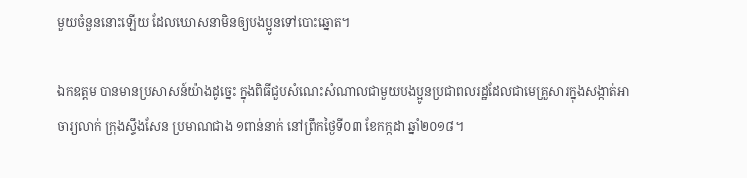មួយចំនួននោះឡើយ ដែលឃោសនាមិនឲ្យបងប្អូនទៅបោះឆ្នោត។

ឯកឧត្តម បានមានប្រសាសន៍យ៉ាងដូច្នេះ ក្នុងពិធីជួបសំណេះសំណាលជាមួយបងប្អូនប្រជាពលរដ្ឋដែលជាមេគ្រួសារក្នុងសង្កាត់អាចារ្យលាក់ ក្រុងស្ទឹងសែន ប្រមាណជាង ១ពាន់នាក់ នៅព្រឹកថ្ងៃទី០៣ ខែកក្កដា ឆ្នាំ២០១៨។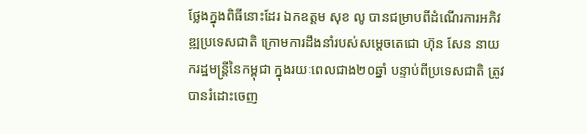ថ្លែងក្នុងពិធីនោះដែរ ឯកឧត្តម សុខ លូ បានជម្រាបពីដំណើរការអភិវឌ្ឍប្រទេសជាតិ ក្រោមការដឹងនាំរបស់សម្តេចតេជោ ហ៊ុន សែន នាយករដ្ឋមន្រ្តីនៃកម្ពុជា ក្នុងរយៈពេលជាង២០ឆ្នាំ បន្ទាប់ពីប្រទេសជាតិ ត្រូវបានរំដោះចេញ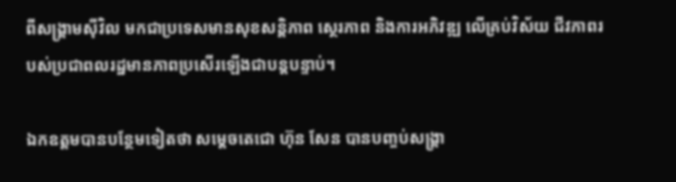ពីសង្រ្គាមស៊ីវិល មកជាប្រទេសមានសុខសន្តិភាព ស្ថេរភាព និងការអភិវឌ្ឍ លើគ្រប់វិស័យ ជីវភាពរបស់ប្រជាពលរដ្ឋមានភាពប្រសើរឡើងជាបន្តបន្ទាប់។

ឯកឧត្តមបានបន្ថែមទៀតថា សម្តេចតេជោ ហ៊ុន សែន បានបញ្ចប់សង្រ្គា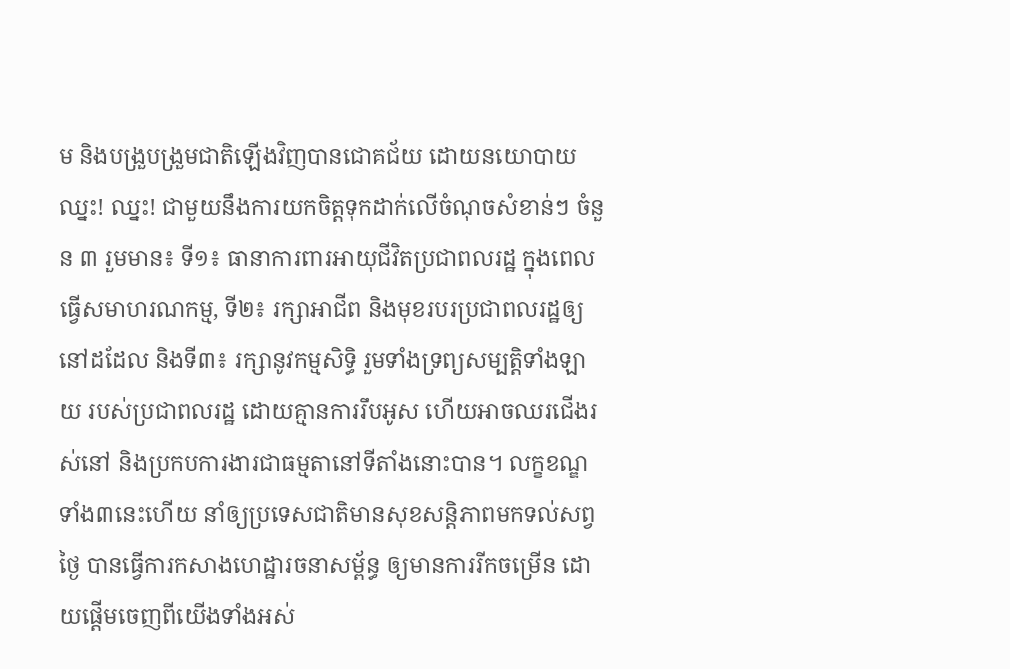ម និងបង្រួបង្រួមជាតិឡើងវិញបានជោគជ័យ ដោយនយោបាយ ឈ្នះ! ឈ្នះ! ជាមួយនឹងការយកចិត្តទុកដាក់លើចំណុចសំខាន់ៗ ចំនួន ៣ រួមមាន៖ ទី១៖ ធានាការពារអាយុជីវិតប្រជាពលរដ្ឋ ក្នុងពេលធ្វើសមាហរណកម្ម, ទី២៖ រក្សាអាជីព និងមុខរបរប្រជាពលរដ្ឋឲ្យនៅដដែល និងទី៣៖ រក្សានូវកម្មសិទ្ធិ រួមទាំងទ្រព្យសម្បត្តិទាំងឡាយ របស់ប្រជាពលរដ្ឋ ដោយគ្មានការរឹបអូស ហើយអាចឈរជើងរស់នៅ និងប្រកបការងារជាធម្មតានៅទីតាំងនោះបាន។ លក្ខខណ្ឌទាំង៣នេះហើយ នាំឲ្យប្រទេសជាតិមានសុខសន្តិភាពមកទល់សព្វថ្ងៃ បានធ្វើការកសាងហេដ្ឋារចនាសម្ព័ន្ធ ឲ្យមានការរីកចម្រើន ដោយផ្តើមចេញពីយើងទាំងអស់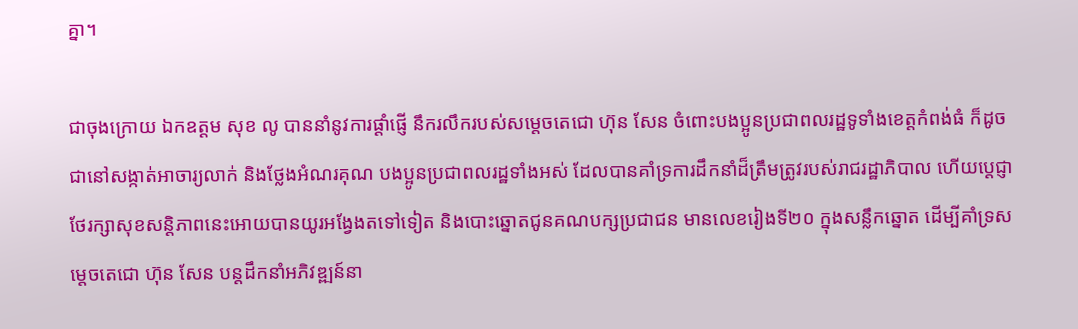គ្នា។

ជាចុងក្រោយ ឯកឧត្តម សុខ លូ បាននាំនូវការផ្តាំផ្ញើ នឹករលឹករបស់សម្តេចតេជោ ហ៊ុន សែន ចំពោះបងប្អូនប្រជាពលរដ្ឋទូទាំងខេត្តកំពង់ធំ ក៏ដូចជានៅសង្កាត់អាចារ្យលាក់ និងថ្លែងអំណរគុណ បងប្អូនប្រជាពលរដ្ឋទាំងអស់ ដែលបានគាំទ្រការដឹកនាំដ៏ត្រឹមត្រូវរបស់រាជរដ្ឋាភិបាល ហើយប្តេជ្ញាថែរក្សាសុខសន្តិភាពនេះអោយបានយូរអង្វែងតទៅទៀត និងបោះឆ្នោតជូនគណបក្សប្រជាជន មានលេខរៀងទី២០ ក្នុងសន្លឹកឆ្នោត ដើម្បីគាំទ្រសម្តេចតេជោ ហ៊ុន សែន បន្តដឹកនាំអភិវឌ្ឍន៍នា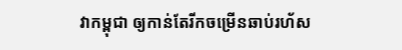វាកម្ពុជា ឲ្យកាន់តែរីកចម្រើនឆាប់រហ័ស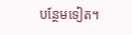បន្ថែមទៀត។